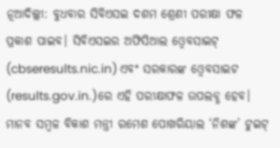ନୂଆଦିଲ୍ଲୀ: ବୁଧବାର ସିବିଏସଇ ଦଶମ ଶ୍ରେଣୀ ପରୀକ୍ଷା ଫଳ ପ୍ରକାଶ ପାଇବ। ସିବିଏସଇର ଅଫିସିଆଲ ଓ୍ୱେବସାଇଟ୍ (cbseresults.nic.in) ଏବଂ ସରକାରଙ୍କ ଓ୍ୱେବସାଇଟ (results.gov.in.)ରେ ଏହି ପରୀକ୍ଷାଫଳ ଉପଲବ୍ଧ ହେବ। ମାନବ ସମ୍ୱଳ ବିକାଶ ମନ୍ତ୍ରୀ ରମେଶ ପୋଖରିୟାଲ ‘ନିଶଙ୍କ’ ଟୁଇଟ୍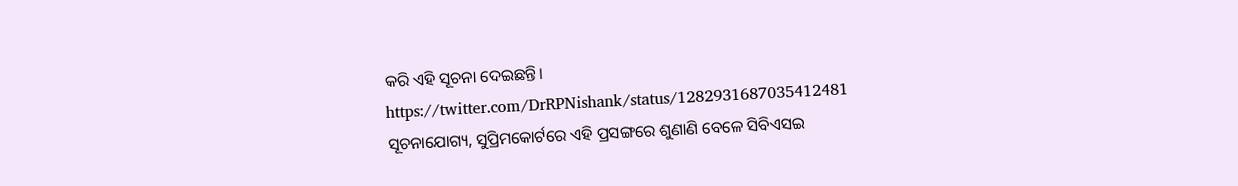କରି ଏହି ସୂଚନା ଦେଇଛନ୍ତି।
https://twitter.com/DrRPNishank/status/1282931687035412481
ସୂଚନାଯୋଗ୍ୟ, ସୁପ୍ରିମକୋର୍ଟରେ ଏହି ପ୍ରସଙ୍ଗରେ ଶୁଣାଣି ବେଳେ ସିବିଏସଇ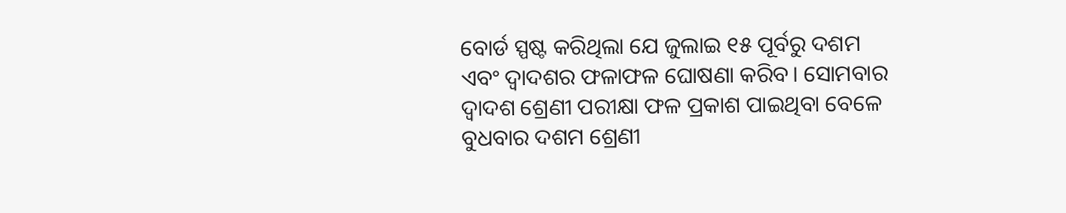ବୋର୍ଡ ସ୍ପଷ୍ଟ କରିଥିଲା ଯେ ଜୁଲାଇ ୧୫ ପୂର୍ବରୁ ଦଶମ ଏବଂ ଦ୍ୱାଦଶର ଫଳାଫଳ ଘୋଷଣା କରିବ। ସୋମବାର ଦ୍ୱାଦଶ ଶ୍ରେଣୀ ପରୀକ୍ଷା ଫଳ ପ୍ରକାଶ ପାଇଥିବା ବେଳେ ବୁଧବାର ଦଶମ ଶ୍ରେଣୀ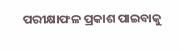ପରୀକ୍ଷାଫଳ ପ୍ରକାଶ ପାଇବାକୁ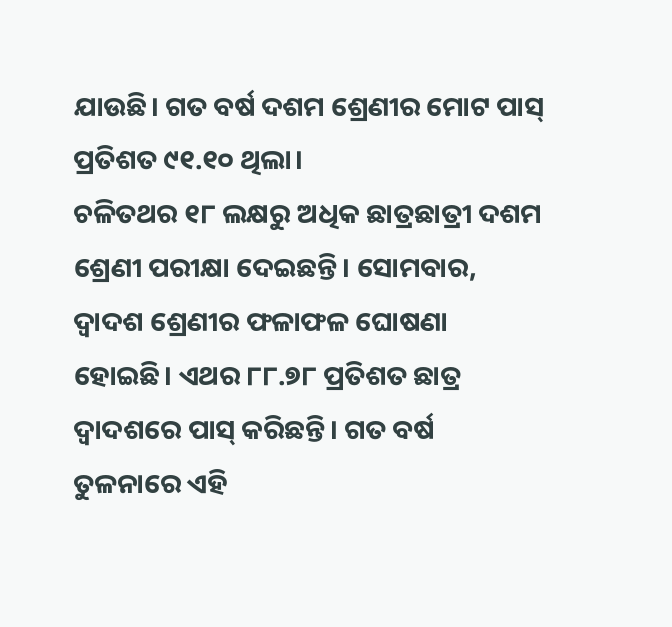ଯାଉଛି। ଗତ ବର୍ଷ ଦଶମ ଶ୍ରେଣୀର ମୋଟ ପାସ୍ ପ୍ରତିଶତ ୯୧.୧୦ ଥିଲା।
ଚଳିତଥର ୧୮ ଲକ୍ଷରୁ ଅଧିକ ଛାତ୍ରଛାତ୍ରୀ ଦଶମ ଶ୍ରେଣୀ ପରୀକ୍ଷା ଦେଇଛନ୍ତି। ସୋମବାର, ଦ୍ୱାଦଶ ଶ୍ରେଣୀର ଫଳାଫଳ ଘୋଷଣା ହୋଇଛି। ଏଥର ୮୮.୭୮ ପ୍ରତିଶତ ଛାତ୍ର ଦ୍ୱାଦଶରେ ପାସ୍ କରିଛନ୍ତି। ଗତ ବର୍ଷ ତୁଳନାରେ ଏହି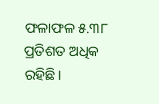ଫଳାଫଳ ୫.୩୮ ପ୍ରତିଶତ ଅଧିକ ରହିଛି।